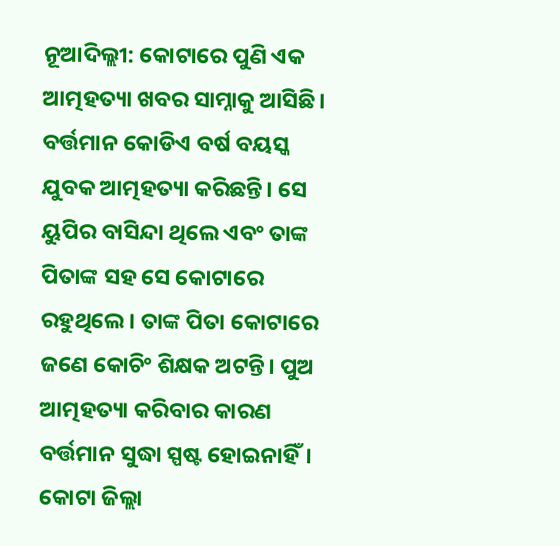ନୂଆଦିଲ୍ଲୀ: କୋଟାରେ ପୁଣି ଏକ ଆତ୍ମହତ୍ୟା ଖବର ସାମ୍ନାକୁ ଆସିଛି। ବର୍ତ୍ତମାନ କୋଡିଏ ବର୍ଷ ବୟସ୍କ ଯୁବକ ଆତ୍ମହତ୍ୟା କରିଛନ୍ତି। ସେ ୟୁପିର ବାସିନ୍ଦା ଥିଲେ ଏବଂ ତାଙ୍କ ପିତାଙ୍କ ସହ ସେ କୋଟାରେ ରହୁଥିଲେ। ତାଙ୍କ ପିତା କୋଟାରେ ଜଣେ କୋଚିଂ ଶିକ୍ଷକ ଅଟନ୍ତି। ପୁଅ ଆତ୍ମହତ୍ୟା କରିବାର କାରଣ ବର୍ତ୍ତମାନ ସୁଦ୍ଧା ସ୍ପଷ୍ଟ ହୋଇନାହିଁ।
କୋଟା ଜିଲ୍ଲା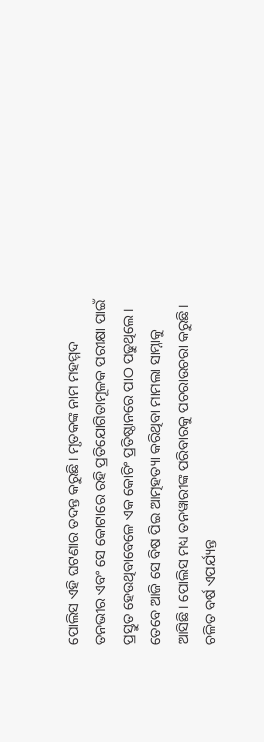ପୋଲିସ ଏହି ଘଟଣାର ତଦନ୍ତ କରୁଛି। ମୃତକଙ୍କ ନାମ ମହମ୍ମଦ ତନଭୀର ଏବଂ ସେ କୋଟାରେ ରହି ପ୍ରତିଯୋଗିତାମୂଳକ ପରୀକ୍ଷା ପାଇଁ ପ୍ରସ୍ତୁତ ହେଉଥିବାବେଳେ ଏକ କୋଚିଂ ପ୍ରତିଷ୍ଠାନରେ ପାଠ ପଢୁଥିଲେ। ତେବେ ଆଜି ସେ ବିଷ ପିଇ ଆତ୍ମହତ୍ୟା କରିଥିବା ମାମଲା ସାମ୍ନାକୁ ଆସିଛି। ପୋଲିସ ମଧ୍ୟ ତନୱାରୀଙ୍କ ପରିବାରକୁ ପଚରାଉଚରା କରୁଛି।
ଚଳିତ ବର୍ଷ ଏପର୍ଯ୍ୟନ୍ତ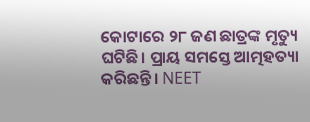କୋଟାରେ ୨୮ ଜଣ ଛାତ୍ରଙ୍କ ମୃତ୍ୟୁ ଘଟିଛି। ପ୍ରାୟ ସମସ୍ତେ ଆତ୍ମହତ୍ୟା କରିଛନ୍ତି। NEET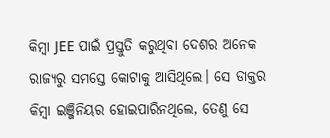କିମ୍ବା JEE ପାଇଁ ପ୍ରସ୍ତୁତି କରୁଥିବା ଦେଶର ଅନେକ ରାଜ୍ୟରୁ ସମସ୍ତେ କୋଟାକୁ ଆସିଥିଲେ। ସେ ଡାକ୍ତର କିମ୍ବା ଇଞ୍ଜିନିୟର ହୋଇପାରିନଥିଲେ, ତେଣୁ ସେ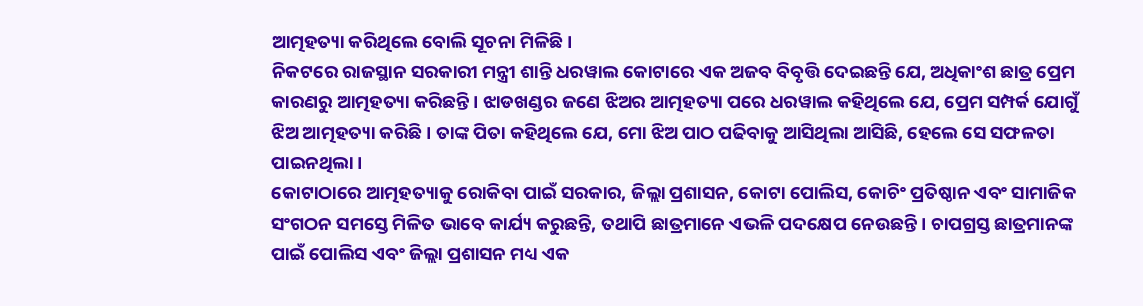ଆତ୍ମହତ୍ୟା କରିଥିଲେ ବୋଲି ସୂଚନା ମିଳିଛି।
ନିକଟରେ ରାଜସ୍ଥାନ ସରକାରୀ ମନ୍ତ୍ରୀ ଶାନ୍ତି ଧରୱାଲ କୋଟାରେ ଏକ ଅଜବ ବିବୃତ୍ତି ଦେଇଛନ୍ତି ଯେ, ଅଧିକାଂଶ ଛାତ୍ର ପ୍ରେମ କାରଣରୁ ଆତ୍ମହତ୍ୟା କରିଛନ୍ତି। ଝାଡଖଣ୍ଡର ଜଣେ ଝିଅର ଆତ୍ମହତ୍ୟା ପରେ ଧରୱାଲ କହିଥିଲେ ଯେ, ପ୍ରେମ ସମ୍ପର୍କ ଯୋଗୁଁ ଝିଅ ଆତ୍ମହତ୍ୟା କରିଛି। ତାଙ୍କ ପିତା କହିଥିଲେ ଯେ, ମୋ ଝିଅ ପାଠ ପଢିବାକୁ ଆସିଥିଲା ଆସିଛି, ହେଲେ ସେ ସଫଳତା ପାଇନଥିଲା।
କୋଟାଠାରେ ଆତ୍ମହତ୍ୟାକୁ ରୋକିବା ପାଇଁ ସରକାର, ଜିଲ୍ଲା ପ୍ରଶାସନ, କୋଟା ପୋଲିସ, କୋଚିଂ ପ୍ରତିଷ୍ଠାନ ଏବଂ ସାମାଜିକ ସଂଗଠନ ସମସ୍ତେ ମିଳିତ ଭାବେ କାର୍ଯ୍ୟ କରୁଛନ୍ତି, ତଥାପି ଛାତ୍ରମାନେ ଏଭଳି ପଦକ୍ଷେପ ନେଉଛନ୍ତି। ଚାପଗ୍ରସ୍ତ ଛାତ୍ରମାନଙ୍କ ପାଇଁ ପୋଲିସ ଏବଂ ଜିଲ୍ଲା ପ୍ରଶାସନ ମଧ୍ୟ ଏକ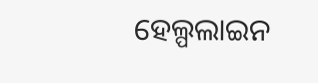ହେଲ୍ପଲାଇନ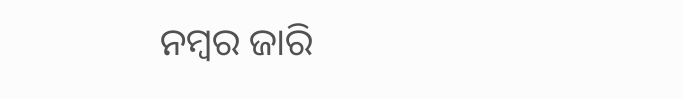ନମ୍ବର ଜାରି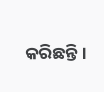କରିଛନ୍ତି।